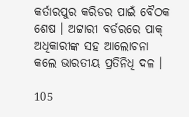କର୍ତାରପୁର କରିଡର ପାଇଁ ବୈଠକ ଶେଷ । ଅଟ୍ଟାରୀ ବର୍ଡରରେ ପାକ୍ ଅଧିକାରୀଙ୍କ ସହ ଆଲୋଚନା କଲେ ଭାରତୀୟ ପ୍ରତିନିଧି ଦଳ ।

105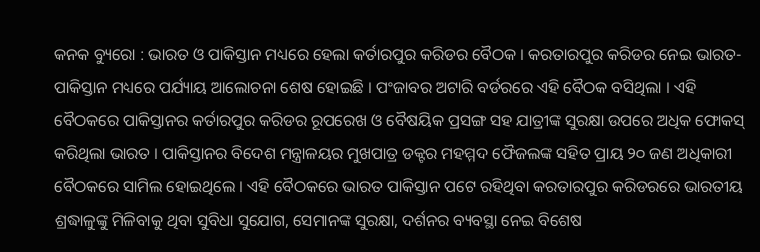କନକ ବ୍ୟୁରୋ : ଭାରତ ଓ ପାକିସ୍ତାନ ମଧ୍ୟରେ ହେଲା କର୍ତାରପୁର କରିଡର ବୈଠକ । କରତାରପୁର କରିଡର ନେଇ ଭାରତ-ପାକିସ୍ତାନ ମଧ୍ୟରେ ପର୍ଯ୍ୟାୟ ଆଲୋଚନା ଶେଷ ହୋଇଛି । ପଂଜାବର ଅଟାରି ବର୍ଡରରେ ଏହି ବୈଠକ ବସିଥିଲା । ଏହି ବୈଠକରେ ପାକିସ୍ତାନର କର୍ତାରପୁର କରିଡର ରୂପରେଖ ଓ ବୈଷୟିକ ପ୍ରସଙ୍ଗ ସହ ଯାତ୍ରୀଙ୍କ ସୁରକ୍ଷା ଉପରେ ଅଧିକ ଫୋକସ୍ କରିଥିଲା ଭାରତ । ପାକିସ୍ତାନର ବିଦେଶ ମନ୍ତ୍ରାଳୟର ମୁଖପାତ୍ର ଡକ୍ଟର ମହମ୍ମଦ ଫୈଜଲଙ୍କ ସହିତ ପ୍ରାୟ ୨୦ ଜଣ ଅଧିକାରୀ ବୈଠକରେ ସାମିଲ ହୋଇଥିଲେ । ଏହି ବୈଠକରେ ଭାରତ ପାକିସ୍ତାନ ପଟେ ରହିଥିବା କରତାରପୁର କରିଡରରେ ଭାରତୀୟ ଶ୍ରଦ୍ଧାଳୁଙ୍କୁ ମିଳିବାକୁ ଥିବା ସୁବିଧା ସୁଯୋଗ, ସେମାନଙ୍କ ସୁରକ୍ଷା, ଦର୍ଶନର ବ୍ୟବସ୍ଥା ନେଇ ବିଶେଷ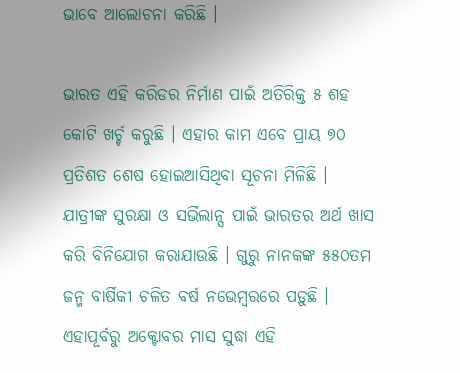ଭାବେ ଆଲୋଚନା କରିଛି ।

ଭାରତ ଏହି କରିଡର ନିର୍ମାଣ ପାଇଁ ଅତିରିକ୍ତ ୫ ଶହ କୋଟି ଖର୍ଚ୍ଚ କରୁଛି । ଏହାର କାମ ଏବେ ପ୍ରାୟ ୭୦ ପ୍ରତିଶତ ଶେଷ ହୋଇଆସିଥିବା ସୂଚନା ମିଳିଛି । ଯାତ୍ରୀଙ୍କ ସୁରକ୍ଷା ଓ ସର୍ଭିଲାନ୍ସ ପାଇଁ ଭାରତର ଅର୍ଥ ଖାସ କରି ବିନିଯୋଗ କରାଯାଉଛି । ଗୁରୁ ନାନକଙ୍କ ୫୫୦ତମ ଜନ୍ମ ବାର୍ଷିକୀ ଚଳିତ ବର୍ଷ ନଭେମ୍ବରରେ ପଡ଼ୁଛି । ଏହାପୂର୍ବରୁ ଅକ୍ଟୋବର ମାସ ସୁଦ୍ଧା ଏହି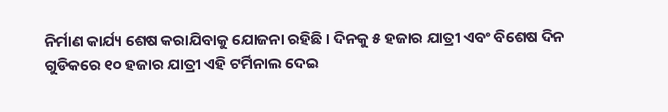ନିର୍ମାଣ କାର୍ଯ୍ୟ ଶେଷ କରାଯିବାକୁ ଯୋଜନା ରହିଛି । ଦିନକୁ ୫ ହଜାର ଯାତ୍ରୀ ଏବଂ ବିଶେଷ ଦିନ ଗୁଡିକରେ ୧୦ ହଜାର ଯାତ୍ରୀ ଏହି ଟର୍ମିନାଲ ଦେଇ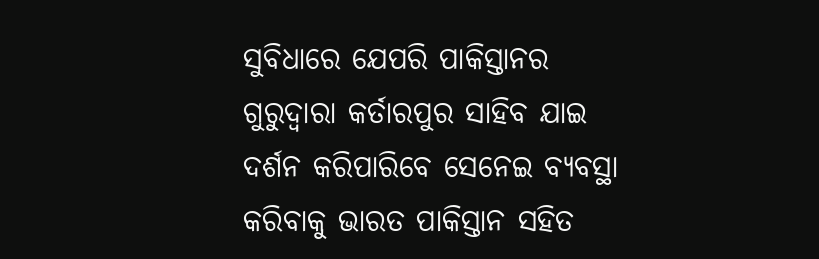ସୁବିଧାରେ ଯେପରି ପାକିସ୍ତାନର ଗୁରୁଦ୍ୱାରା କର୍ତାରପୁର ସାହିବ ଯାଇ ଦର୍ଶନ କରିପାରିବେ ସେନେଇ ବ୍ୟବସ୍ଥା କରିବାକୁ ଭାରତ ପାକିସ୍ତାନ ସହିତ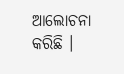ଆଲୋଚନା କରିଛି ।